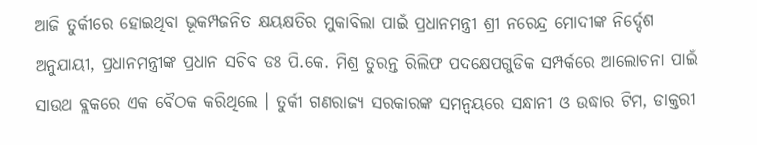ଆଜି ତୁର୍କୀରେ ହୋଇଥିବା ଭୂକମ୍ପଜନିତ କ୍ଷୟକ୍ଷତିର ମୁକାବିଲା ପାଇଁ ପ୍ରଧାନମନ୍ତ୍ରୀ ଶ୍ରୀ ନରେନ୍ଦ୍ର ମୋଦୀଙ୍କ ନିର୍ଦ୍ଦେଶ ଅନୁଯାୟୀ, ପ୍ରଧାନମନ୍ତ୍ରୀଙ୍କ ପ୍ରଧାନ ସଚିବ ଡଃ ପି.କେ. ମିଶ୍ର ତୁରନ୍ତ ରିଲିଫ ପଦକ୍ଷେପଗୁଡିକ ସମ୍ପର୍କରେ ଆଲୋଚନା ପାଇଁ ସାଉଥ ବ୍ଲକରେ ଏକ ବୈଠକ କରିଥିଲେ । ତୁର୍କୀ ଗଣରାଜ୍ୟ ସରକାରଙ୍କ ସମନ୍ୱୟରେ ସନ୍ଧାନୀ ଓ ଉଦ୍ଧାର ଟିମ, ଡାକ୍ତରୀ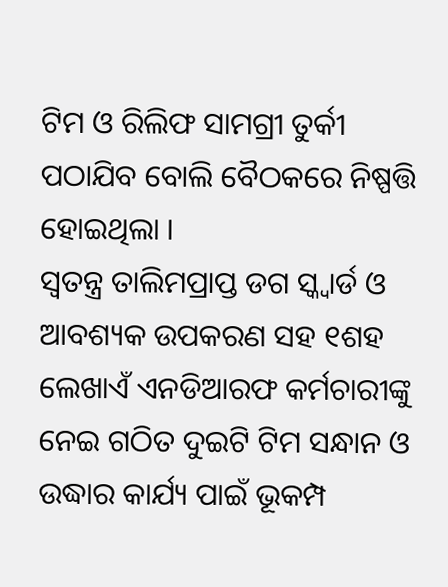ଟିମ ଓ ରିଲିଫ ସାମଗ୍ରୀ ତୁର୍କୀ ପଠାଯିବ ବୋଲି ବୈଠକରେ ନିଷ୍ପତ୍ତି ହୋଇଥିଲା ।
ସ୍ୱତନ୍ତ୍ର ତାଲିମପ୍ରାପ୍ତ ଡଗ ସ୍କ୍ୱାର୍ଡ ଓ ଆବଶ୍ୟକ ଉପକରଣ ସହ ୧ଶହ ଲେଖାଏଁ ଏନଡିଆରଫ କର୍ମଚାରୀଙ୍କୁ ନେଇ ଗଠିତ ଦୁଇଟି ଟିମ ସନ୍ଧାନ ଓ ଉଦ୍ଧାର କାର୍ଯ୍ୟ ପାଇଁ ଭୂକମ୍ପ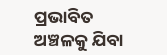ପ୍ରଭାବିତ ଅଞ୍ଚଳକୁ ଯିବା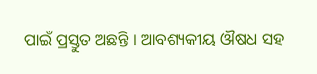ପାଇଁ ପ୍ରସ୍ତୁତ ଅଛନ୍ତି । ଆବଶ୍ୟକୀୟ ଔଷଧ ସହ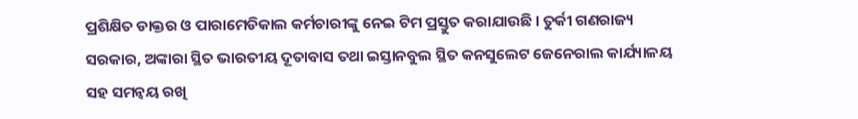ପ୍ରଶିକ୍ଷିତ ଡାକ୍ତର ଓ ପାରାମେଡିକାଲ କର୍ମଚାରୀଙ୍କୁ ନେଇ ଟିମ ପ୍ରସ୍ତୁତ କରାଯାଉଛି । ତୁର୍କୀ ଗଣରାଜ୍ୟ ସରକାର, ଅଙ୍କାରା ସ୍ଥିତ ଭାରତୀୟ ଦୂତାବାସ ତଥା ଇସ୍ତାନବୁଲ ସ୍ଥିତ କନସୁଲେଟ ଜେନେରାଲ କାର୍ଯ୍ୟାଳୟ ସହ ସମନ୍ୱୟ ରଖି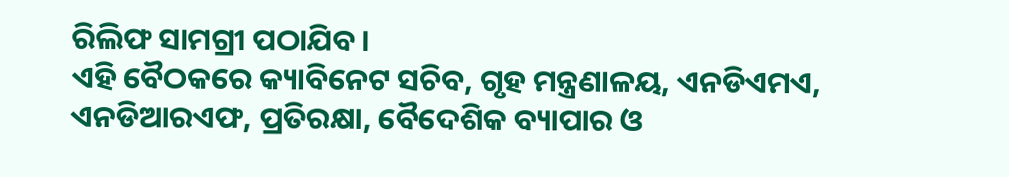ରିଲିଫ ସାମଗ୍ରୀ ପଠାଯିବ ।
ଏହି ବୈଠକରେ କ୍ୟାବିନେଟ ସଚିବ, ଗୃହ ମନ୍ତ୍ରଣାଳୟ, ଏନଡିଏମଏ, ଏନଡିଆରଏଫ, ପ୍ରତିରକ୍ଷା, ବୈଦେଶିକ ବ୍ୟାପାର ଓ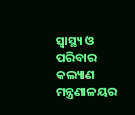ସ୍ୱାସ୍ଥ୍ୟ ଓ ପରିବାର କଲ୍ୟାଣ ମନ୍ତ୍ରଣାଳୟର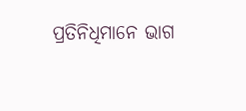ପ୍ରତିନିଧିମାନେ ଭାଗ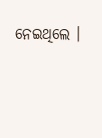ନେଇଥିଲେ ।